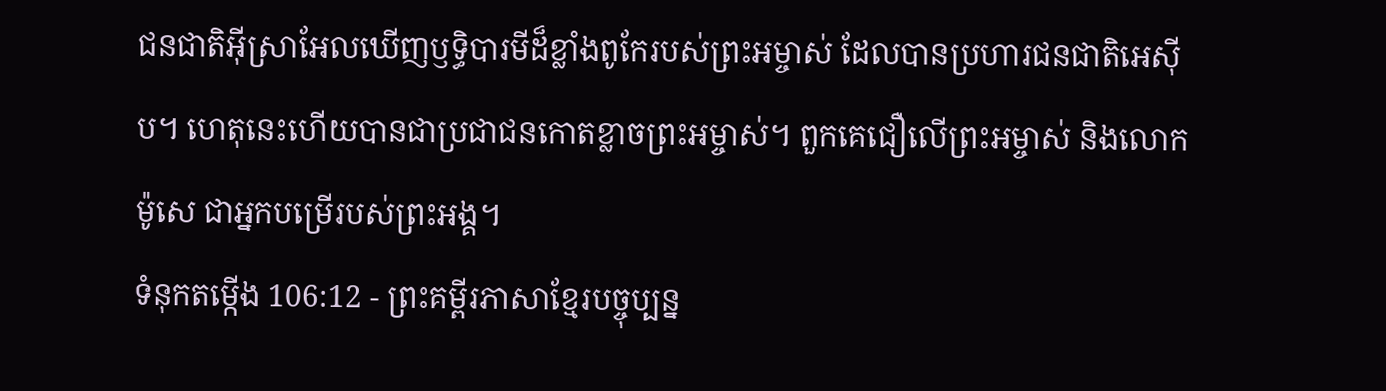ជនជាតិអ៊ីស្រាអែលឃើញឫទ្ធិបារមីដ៏ខ្លាំងពូកែរបស់ព្រះអម្ចាស់ ដែលបានប្រហារជនជាតិអេស៊ីប។ ហេតុនេះហើយបានជាប្រជាជនកោតខ្លាចព្រះអម្ចាស់។ ពួកគេជឿលើព្រះអម្ចាស់ និងលោកម៉ូសេ ជាអ្នកបម្រើរបស់ព្រះអង្គ។
ទំនុកតម្កើង 106:12 - ព្រះគម្ពីរភាសាខ្មែរបច្ចុប្បន្ន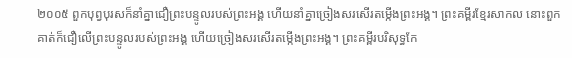២០០៥ ពួកបុព្វបុរសក៏នាំគ្នាជឿព្រះបន្ទូលរបស់ព្រះអង្គ ហើយនាំគ្នាច្រៀងសរសើរតម្កើងព្រះអង្គ។ ព្រះគម្ពីរខ្មែរសាកល នោះពួកគាត់ក៏ជឿលើព្រះបន្ទូលរបស់ព្រះអង្គ ហើយច្រៀងសរសើរតម្កើងព្រះអង្គ។ ព្រះគម្ពីរបរិសុទ្ធកែ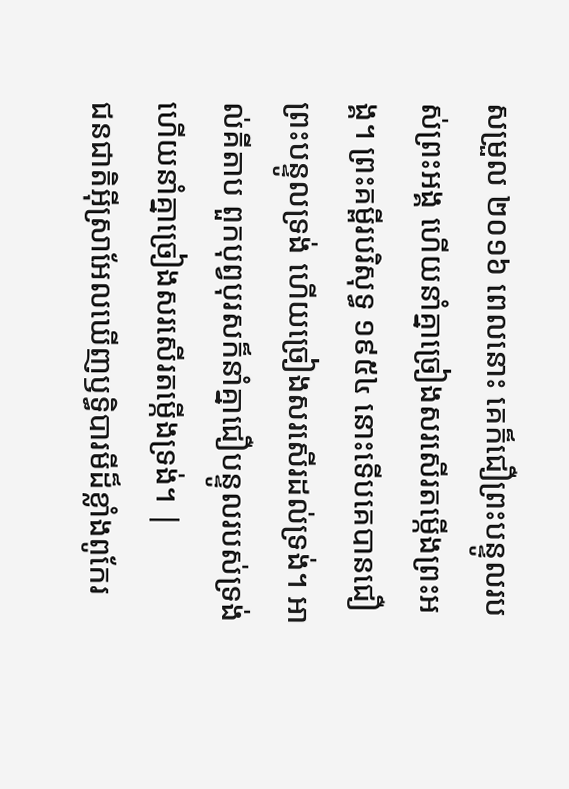សម្រួល ២០១៦ ពេលនោះ គេក៏ជឿព្រះបន្ទូលរបស់ព្រះអង្គ ហើយនាំគ្នាច្រៀងសរសើរតម្កើងព្រះអង្គ។ ព្រះគម្ពីរបរិសុទ្ធ ១៩៥៤ នោះទើបគេបានជឿព្រះបន្ទូលទ្រង់ ហើយច្រៀងសរសើរដល់ទ្រង់។ អាល់គីតាប ពួកបុព្វបុរសក៏នាំគ្នាជឿបន្ទូលរបស់ទ្រង់ ហើយនាំគ្នាច្រៀងសរសើរតម្កើងទ្រង់។ |
ជនជាតិអ៊ីស្រាអែលឃើញឫទ្ធិបារមីដ៏ខ្លាំងពូកែរ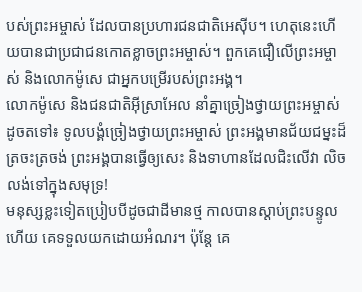បស់ព្រះអម្ចាស់ ដែលបានប្រហារជនជាតិអេស៊ីប។ ហេតុនេះហើយបានជាប្រជាជនកោតខ្លាចព្រះអម្ចាស់។ ពួកគេជឿលើព្រះអម្ចាស់ និងលោកម៉ូសេ ជាអ្នកបម្រើរបស់ព្រះអង្គ។
លោកម៉ូសេ និងជនជាតិអ៊ីស្រាអែល នាំគ្នាច្រៀងថ្វាយព្រះអម្ចាស់ដូចតទៅ៖ ទូលបង្គំច្រៀងថ្វាយព្រះអម្ចាស់ ព្រះអង្គមានជ័យជម្នះដ៏ត្រចះត្រចង់ ព្រះអង្គបានធ្វើឲ្យសេះ និងទាហានដែលជិះលើវា លិចលង់ទៅក្នុងសមុទ្រ!
មនុស្សខ្លះទៀតប្រៀបបីដូចជាដីមានថ្ម កាលបានស្ដាប់ព្រះបន្ទូលហើយ គេទទួលយកដោយអំណរ។ ប៉ុន្តែ គេ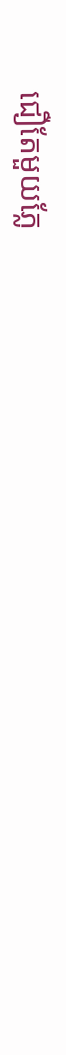ជឿតែមួយភ្លែ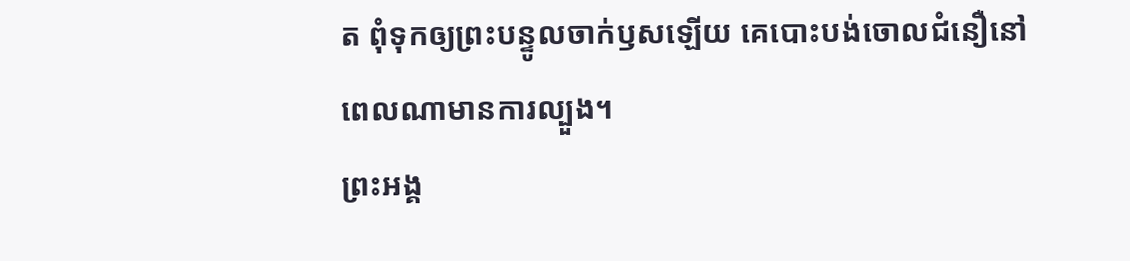ត ពុំទុកឲ្យព្រះបន្ទូលចាក់ឫសឡើយ គេបោះបង់ចោលជំនឿនៅពេលណាមានការល្បួង។
ព្រះអង្គ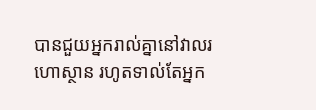បានជួយអ្នករាល់គ្នានៅវាលរហោស្ថាន រហូតទាល់តែអ្នក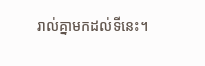រាល់គ្នាមកដល់ទីនេះ។